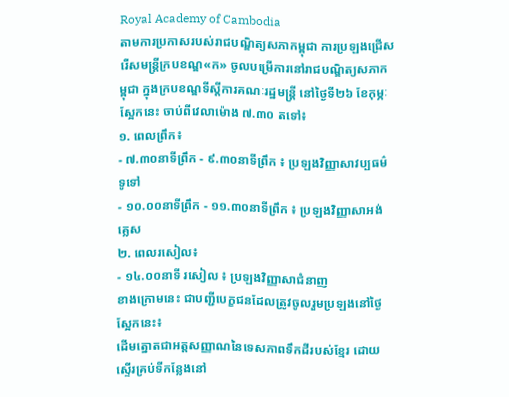Royal Academy of Cambodia
តាមការប្រកាសរបស់រាជបណ្ឌិត្យសភាកម្ពុជា ការប្រឡងជ្រើសរើសមន្ត្រីក្របខណ្ឌ«ក» ចូលបម្រើការនៅរាជបណ្ឌិត្យសភាកម្ពុជា ក្នុងក្របខណ្ឌទីស្តីការគណៈរដ្ឋមន្ត្រី នៅថ្ងៃទី២៦ ខែកុម្ភៈ ស្អែកនេះ ចាប់ពីវេលាម៉ោង ៧.៣០ តទៅ៖
១. ពេលព្រឹក៖
- ៧.៣០នាទីព្រឹក - ៩.៣០នាទីព្រឹក ៖ ប្រឡងវិញ្ញាសាវប្បធម៌ទូទៅ
- ១០.០០នាទីព្រឹក - ១១.៣០នាទីព្រឹក ៖ ប្រឡងវិញ្ញាសាអង់គ្លេស
២. ពេលរសៀល៖
- ១៤.០០នាទី រសៀល ៖ ប្រឡងវិញ្ញាសាជំនាញ
ខាងក្រោមនេះ ជាបញ្ជីបេក្ខជនដែលត្រូវចូលរួមប្រឡងនៅថ្ងៃស្អែកនេះ៖
ដើមត្នោតជាអត្តសញ្ញាណនៃទេសភាពទឹកដីរបស់ខ្មែរ ដោយស្ទើរគ្រប់ទីកន្លែងនៅ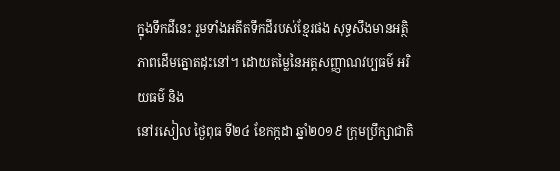ក្នុងទឹកដីនេះ រួមទាំងអតីតទឹកដីរបស់ខ្មែរផង សុទ្ធសឹងមានអត្ថិភាពដើមត្នោតដុះនៅ។ ដោយតម្លៃនៃអត្តសញ្ញាណវប្បធម៌ អរិយធម៌ និង
នៅរសៀល ថ្ងៃពុធ ទី២៤ ខែកក្កដា ឆ្នាំ២០១៩ ក្រុមប្រឹក្សាជាតិ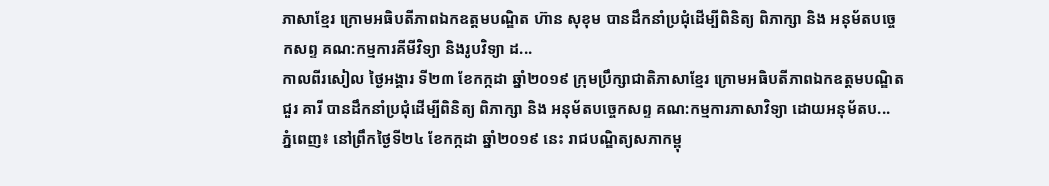ភាសាខ្មែរ ក្រោមអធិបតីភាពឯកឧត្តមបណ្ឌិត ហ៊ាន សុខុម បានដឹកនាំប្រជុំដើម្បីពិនិត្យ ពិភាក្សា និង អនុម័តបច្ចេកសព្ទ គណ:កម្មការគីមីវិទ្យា និងរូបវិទ្យា ដ...
កាលពីរសៀល ថ្ងៃអង្គារ ទី២៣ ខែកក្កដា ឆ្នាំ២០១៩ ក្រុមប្រឹក្សាជាតិភាសាខ្មែរ ក្រោមអធិបតីភាពឯកឧត្តមបណ្ឌិត ជួរ គារី បានដឹកនាំប្រជុំដើម្បីពិនិត្យ ពិភាក្សា និង អនុម័តបច្ចេកសព្ទ គណ:កម្មការភាសាវិទ្យា ដោយអនុម័តប...
ភ្នំពេញ៖ នៅព្រឹកថ្ងៃទី២៤ ខែកក្កដា ឆ្នាំ២០១៩ នេះ រាជបណ្ឌិត្យសភាកម្ពុ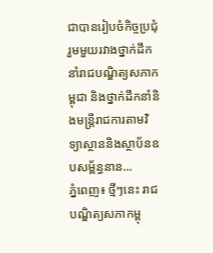ជាបានរៀបចំកិច្ចប្រជុំរួមមួយរវាងថ្នាក់ដឹកនាំរាជបណ្ឌិត្យសភាកម្ពុជា និងថ្នាក់ដឹកនាំនិងមន្ត្រីរាជការតាមវិទ្យាស្ថាននិងស្ថាប័នឧបសម្ព័ន្ធនាន...
ភ្នំពេញ៖ ថ្មីៗនេះ រាជបណ្ឌិត្យសភាកម្ពុ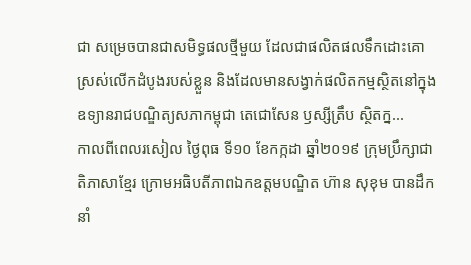ជា សម្រេចបានជាសមិទ្ធផលថ្មីមួយ ដែលជាផលិតផលទឹកដោះគោស្រស់លើកដំបូងរបស់ខ្លួន និងដែលមានសង្វាក់ផលិតកម្មស្ថិតនៅក្នុងឧទ្យានរាជបណ្ឌិត្យសភាកម្ពុជា តេជោសែន ឫស្សីត្រឹប ស្ថិតក្ន...
កាលពីពេលរសៀល ថ្ងៃពុធ ទី១០ ខែកក្កដា ឆ្នាំ២០១៩ ក្រុមប្រឹក្សាជាតិភាសាខ្មែរ ក្រោមអធិបតីភាពឯកឧត្តមបណ្ឌិត ហ៊ាន សុខុម បានដឹកនាំ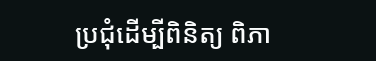ប្រជុំដើម្បីពិនិត្យ ពិភា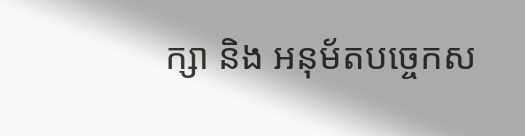ក្សា និង អនុម័តបច្ចេកស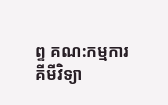ព្ទ គណ:កម្មការគីមីវិទ្យា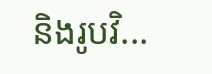និងរូបវិ...